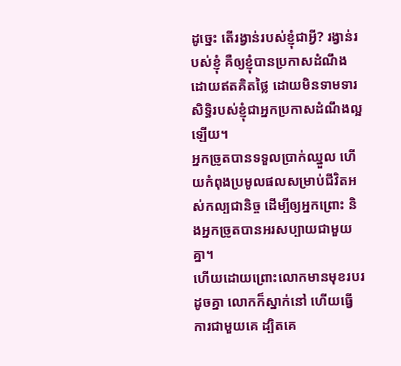ដូច្នេះ តើរង្វាន់របស់ខ្ញុំជាអ្វី? រង្វាន់របស់ខ្ញុំ គឺឲ្យខ្ញុំបានប្រកាសដំណឹងដោយឥតគិតថ្លៃ ដោយមិនទាមទារសិទ្ធិរបស់ខ្ញុំជាអ្នកប្រកាសដំណឹងល្អឡើយ។
អ្នកច្រូតបានទទួលប្រាក់ឈ្នួល ហើយកំពុងប្រមូលផលសម្រាប់ជីវិតអស់កល្បជានិច្ច ដើម្បីឲ្យអ្នកព្រោះ និងអ្នកច្រូតបានអរសប្បាយជាមួយគ្នា។
ហើយដោយព្រោះលោកមានមុខរបរដូចគ្នា លោកក៏ស្នាក់នៅ ហើយធ្វើការជាមួយគេ ដ្បិតគេ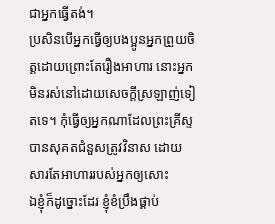ជាអ្នកធ្វើតង់។
ប្រសិនបើអ្នកធ្វើឲ្យបងប្អូនអ្នកព្រួយចិត្តដោយព្រោះតែរឿងអាហារ នោះអ្នកមិនរស់នៅដោយសេចក្ដីស្រឡាញ់ទៀតទេ។ កុំធ្វើឲ្យអ្នកណាដែលព្រះគ្រីស្ទបានសុគតជំនួសត្រូវវិនាស ដោយសារតែអាហាររបស់អ្នកឲ្យសោះ
ឯខ្ញុំក៏ដូច្នោះដែរ ខ្ញុំខំប្រឹងផ្គាប់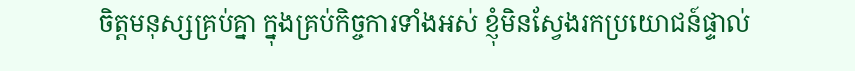ចិត្តមនុស្សគ្រប់គ្នា ក្នុងគ្រប់កិច្ចការទាំងអស់ ខ្ញុំមិនស្វែងរកប្រយោជន៍ផ្ទាល់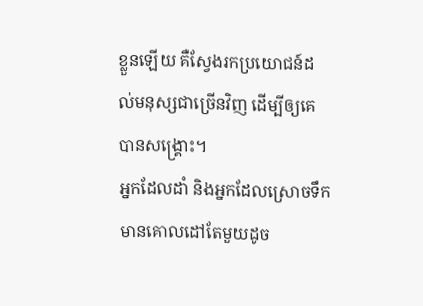ខ្លួនឡើយ គឺស្វែងរកប្រយោជន៍ដល់មនុស្សជាច្រើនវិញ ដើម្បីឲ្យគេបានសង្គ្រោះ។
អ្នកដែលដាំ និងអ្នកដែលស្រោចទឹក មានគោលដៅតែមួយដូច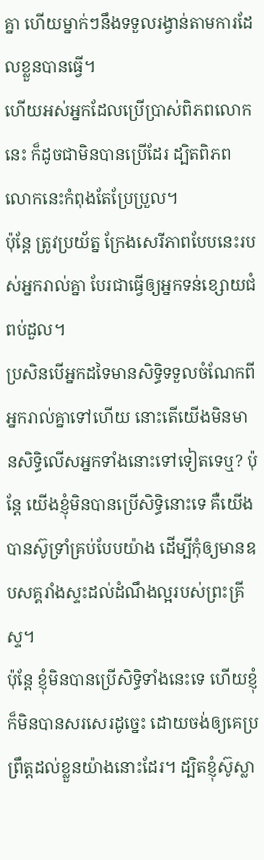គ្នា ហើយម្នាក់ៗនឹងទទួលរង្វាន់តាមការដែលខ្លួនបានធ្វើ។
ហើយអស់អ្នកដែលប្រើប្រាស់ពិភពលោកនេះ ក៏ដូចជាមិនបានប្រើដែរ ដ្បិតពិភពលោកនេះកំពុងតែប្រែប្រួល។
ប៉ុន្តែ ត្រូវប្រយ័ត្ន ក្រែងសេរីភាពបែបនេះរបស់អ្នករាល់គ្នា បែរជាធ្វើឲ្យអ្នកទន់ខ្សោយជំពប់ដួល។
ប្រសិនបើអ្នកដទៃមានសិទ្ធិទទួលចំណែកពីអ្នករាល់គ្នាទៅហើយ នោះតើយើងមិនមានសិទ្ធិលើសអ្នកទាំងនោះទៅទៀតទេឬ? ប៉ុន្តែ យើងខ្ញុំមិនបានប្រើសិទ្ធិនោះទេ គឺយើងបានស៊ូទ្រាំគ្រប់បែបយ៉ាង ដើម្បីកុំឲ្យមានឧបសគ្គរាំងស្ទះដល់ដំណឹងល្អរបស់ព្រះគ្រីស្ទ។
ប៉ុន្ដែ ខ្ញុំមិនបានប្រើសិទ្ធិទាំងនេះទេ ហើយខ្ញុំក៏មិនបានសរសេរដូច្នេះ ដោយចង់ឲ្យគេប្រព្រឹត្តដល់ខ្លួនយ៉ាងនោះដែរ។ ដ្បិតខ្ញុំស៊ូស្លា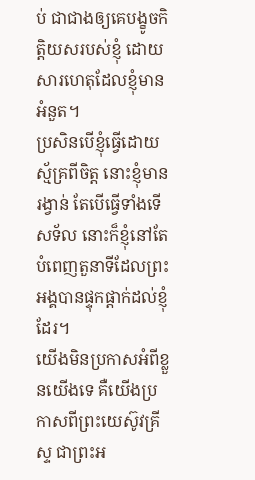ប់ ជាជាងឲ្យគេបង្ខូចកិត្តិយសរបស់ខ្ញុំ ដោយសារហេតុដែលខ្ញុំមានអំនួត។
ប្រសិនបើខ្ញុំធ្វើដោយស្ម័គ្រពីចិត្ត នោះខ្ញុំមានរង្វាន់ តែបើធ្វើទាំងទើសទ័ល នោះក៏ខ្ញុំនៅតែបំពេញតួនាទីដែលព្រះអង្គបានផ្ទុកផ្ដាក់ដល់ខ្ញុំដែរ។
យើងមិនប្រកាសអំពីខ្លួនយើងទេ គឺយើងប្រកាសពីព្រះយេស៊ូវគ្រីស្ទ ជាព្រះអ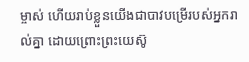ម្ចាស់ ហើយរាប់ខ្លួនយើងជាបាវបម្រើរបស់អ្នករាល់គ្នា ដោយព្រោះព្រះយេស៊ូ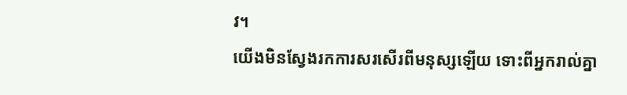វ។
យើងមិនស្វែងរកការសរសើរពីមនុស្សឡើយ ទោះពីអ្នករាល់គ្នា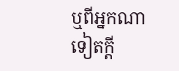ឬពីអ្នកណាទៀតក្តី